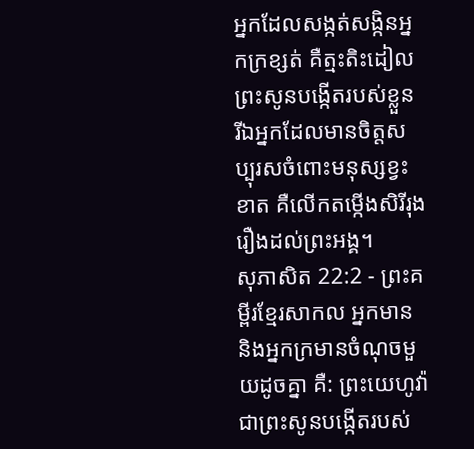អ្នកដែលសង្កត់សង្កិនអ្នកក្រខ្សត់ គឺត្មះតិះដៀលព្រះសូនបង្កើតរបស់ខ្លួន រីឯអ្នកដែលមានចិត្តសប្បុរសចំពោះមនុស្សខ្វះខាត គឺលើកតម្កើងសិរីរុងរឿងដល់ព្រះអង្គ។
សុភាសិត 22:2 - ព្រះគម្ពីរខ្មែរសាកល អ្នកមាន និងអ្នកក្រមានចំណុចមួយដូចគ្នា គឺ: ព្រះយេហូវ៉ាជាព្រះសូនបង្កើតរបស់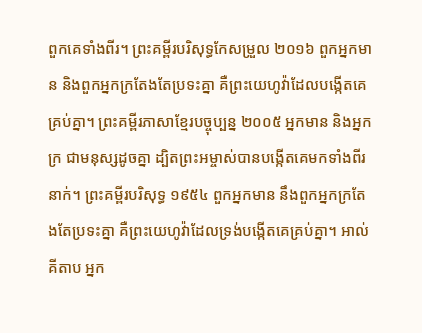ពួកគេទាំងពីរ។ ព្រះគម្ពីរបរិសុទ្ធកែសម្រួល ២០១៦ ពួកអ្នកមាន និងពួកអ្នកក្រតែងតែប្រទះគ្នា គឺព្រះយេហូវ៉ាដែលបង្កើតគេគ្រប់គ្នា។ ព្រះគម្ពីរភាសាខ្មែរបច្ចុប្បន្ន ២០០៥ អ្នកមាន និងអ្នកក្រ ជាមនុស្សដូចគ្នា ដ្បិតព្រះអម្ចាស់បានបង្កើតគេមកទាំងពីរនាក់។ ព្រះគម្ពីរបរិសុទ្ធ ១៩៥៤ ពួកអ្នកមាន នឹងពួកអ្នកក្រតែងតែប្រទះគ្នា គឺព្រះយេហូវ៉ាដែលទ្រង់បង្កើតគេគ្រប់គ្នា។ អាល់គីតាប អ្នក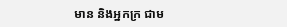មាន និងអ្នកក្រ ជាម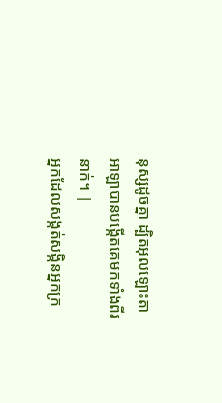នុស្សដូចគ្នា ដ្បិតអុលឡោះតាអាឡាបានបង្កើតគេមកទាំងពីរនាក់។ |
អ្នកដែលសង្កត់សង្កិនអ្នកក្រ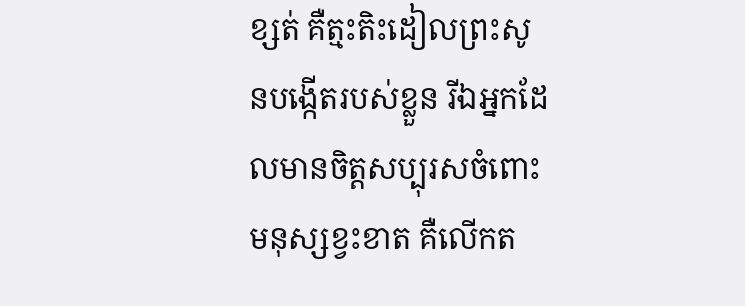ខ្សត់ គឺត្មះតិះដៀលព្រះសូនបង្កើតរបស់ខ្លួន រីឯអ្នកដែលមានចិត្តសប្បុរសចំពោះមនុស្សខ្វះខាត គឺលើកត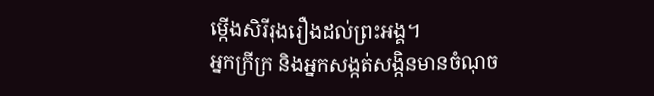ម្កើងសិរីរុងរឿងដល់ព្រះអង្គ។
អ្នកក្រីក្រ និងអ្នកសង្កត់សង្កិនមានចំណុច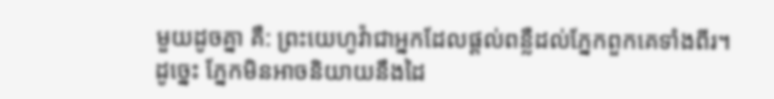មួយដូចគ្នា គឺ: ព្រះយេហូវ៉ាជាអ្នកដែលផ្ដល់ពន្លឺដល់ភ្នែកពួកគេទាំងពីរ។
ដូច្នេះ ភ្នែកមិនអាចនិយាយនឹងដៃ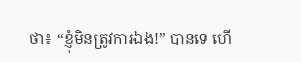ថា៖ “ខ្ញុំមិនត្រូវការឯង!” បានទេ ហើ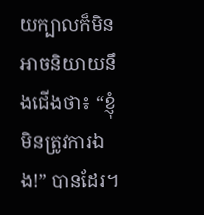យក្បាលក៏មិនអាចនិយាយនឹងជើងថា៖ “ខ្ញុំមិនត្រូវការឯង!” បានដែរ។